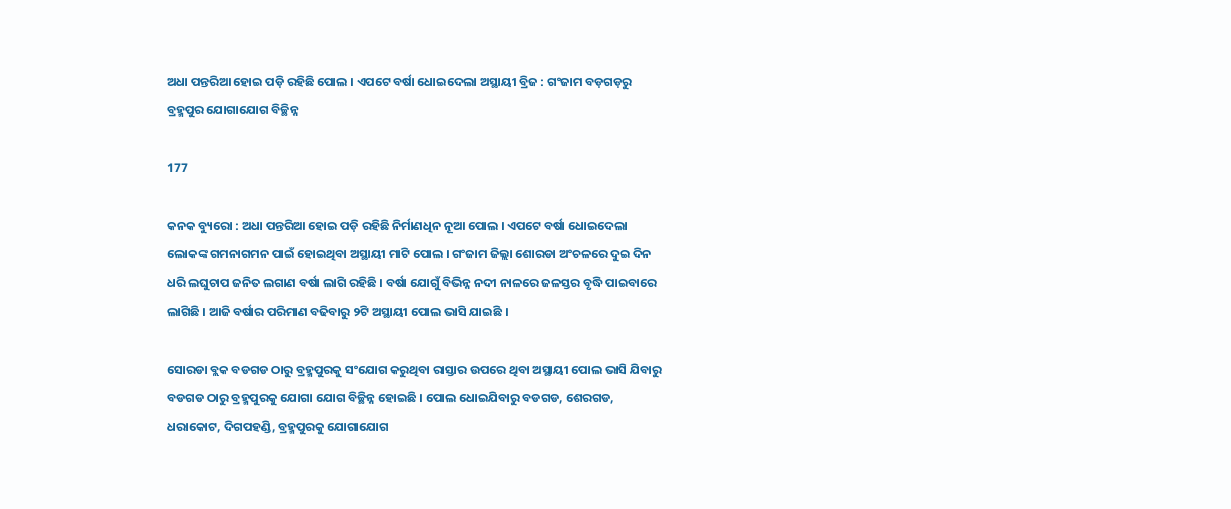ଅଧା ପନ୍ତରିଆ ହୋଇ ପଡ଼ି ରହିଛି ପୋଲ । ଏପଟେ ବର୍ଷା ଧୋଇଦେଲା ଅସ୍ଥାୟୀ ବ୍ରିଜ : ଗଂଜାମ ବଡ଼ଗଡ଼ରୁ ବ୍ରହ୍ମପୁର ଯୋଗାଯୋଗ ବିଚ୍ଛିନ୍ନ

177

କନକ ବ୍ୟୁରୋ : ଅଧା ପନ୍ତରିଆ ହୋଇ ପଡ଼ି ରହିଛି ନିର୍ମାଣଧିନ ନୂଆ ପୋଲ । ଏପଟେ ବର୍ଷା ଧୋଇଦେଲା ଲୋକଙ୍କ ଗମନାଗମନ ପାଇଁ ହୋଇଥିବା ଅସ୍ଥାୟୀ ମାଟି ପୋଲ । ଗଂଜାମ ଜିଲ୍ଲା ଶୋରଡା ଅଂଚଳରେ ଦୁଇ ଦିନ ଧରି ଲଘୁଚାପ ଜନିତ ଲଗାଣ ବର୍ଷା ଲାଗି ରହିଛି । ବର୍ଷା ଯୋଗୁଁ ବିଭିନ୍ନ ନଦୀ ନାଳରେ ଜଳସ୍ତର ବୃଦ୍ଧି ପାଇବାରେ ଲାଗିଛି । ଆଜି ବର୍ଷାର ପରିମାଣ ବଢିବାରୁ ୨ଟି ଅସ୍ଥାୟୀ ପୋଲ ଭାସି ଯାଇଛି ।

ସୋରଡା ବ୍ଲକ ବଡଗଡ ଠାରୁ ବ୍ରହ୍ମପୁରକୁ ସଂଯୋଗ କରୁଥିବା ରାସ୍ତାର ଉପରେ ଥିବା ଅସ୍ଥାୟୀ ପୋଲ ଭାସି ଯିବାରୁ ବଡଗଡ ଠାରୁ ବ୍ରହ୍ମପୁରକୁ ଯୋଗା ଯୋଗ ବିଚ୍ଛିନ୍ନ ହୋଇଛି । ପୋଲ ଧୋଇଯିବାରୁ ବଡଗଡ, ଶେରଗଡ, ଧରାକୋଟ, ଦିଗପହଣ୍ଡି, ବ୍ରହ୍ମପୁରକୁ ଯୋଗାଯୋଗ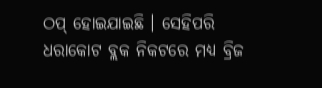ଠପ୍ ହୋଇଯାଇଛି । ସେହିପରି ଧରାକୋଟ ବ୍ଲକ ନିକଟରେ ମଧ୍ୟ ବ୍ରିଜ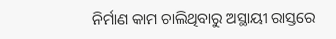ନିର୍ମାଣ କାମ ଚାଲିଥିବାରୁ ଅସ୍ଥାୟୀ ରାସ୍ତରେ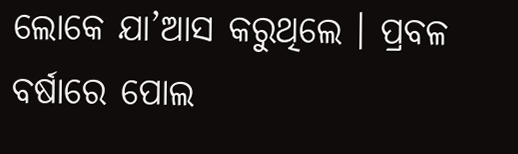ଲୋକେ ଯା’ଆସ କରୁଥିଲେ । ପ୍ରବଳ ବର୍ଷାରେ ପୋଲ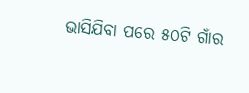ଭାସିଯିବା ପରେ ୫୦ଟି ଗାଁର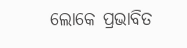ଲୋକେ ପ୍ରଭାବିତ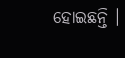ହୋଇଛନ୍ତି ।